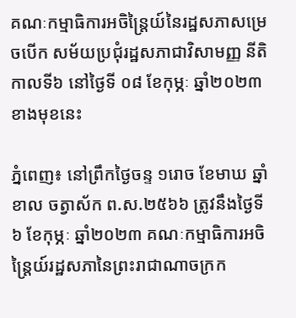គណៈកម្មាធិការអចិន្ត្រៃយ៍នៃរដ្ឋសភាសម្រេចបើក សម័យប្រជុំរដ្ឋសភាជាវិសាមញ្ញ នីតិកាលទី៦ នៅថ្ងៃទី ០៨ ខែកុម្ភៈ ឆ្នាំ២០២៣ខាងមុខនេះ

ភ្នំពេញ៖ នៅព្រឹកថ្ងៃចន្ទ ១រោច ខែមាឃ ឆ្នាំខាល ចត្វាស័ក ព.ស.២៥៦៦ ត្រូវនឹងថ្ងៃទី៦ ខែកុម្ភៈ ឆ្នាំ២០២៣ គណៈកម្មាធិការអចិន្ត្រៃយ៍រដ្ឋសភានៃព្រះរាជាណាចក្រក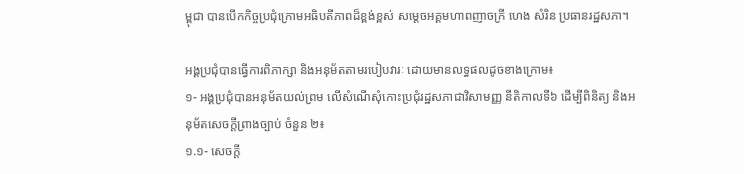ម្ពុជា បានបើកកិច្ចប្រជុំក្រោមអធិបតីភាពដ៏ខ្ពង់ខ្ពស់ សម្ដេចអគ្គមហាពញាចក្រី ហេង សំរិន ប្រធានរដ្ឋសភា។

អង្គប្រជុំបានធ្វើការពិភាក្សា និងអនុម័តតាមរបៀបវារៈ ដោយមានលទ្ធផលដូចខាងក្រោម៖
១- អង្គប្រជុំបានអនុម័តយល់ព្រម លើសំណើសុំកោះប្រជុំរដ្ឋសភាជាវិសាមញ្ញ នីតិកាលទី៦ ដើម្បីពិនិត្យ និងអនុម័តសេចក្តីព្រាងច្បាប់ ចំនួន ២៖
១.១- សេចក្តី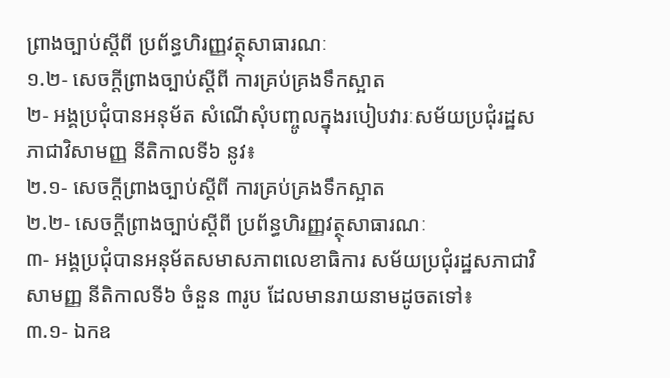ព្រាងច្បាប់ស្តីពី ប្រព័ន្ធហិរញ្ញវត្ថុសាធារណៈ
១.២- សេចក្តីព្រាងច្បាប់ស្តីពី ការគ្រប់គ្រងទឹកស្អាត
២- អង្គប្រជុំបានអនុម័ត សំណើសុំបញ្ចូលក្នុងរបៀបវារៈសម័យប្រជុំរដ្ឋសភាជាវិសាមញ្ញ នីតិកាលទី៦ នូវ៖
២.១- សេចក្តីព្រាងច្បាប់ស្តីពី ការគ្រប់គ្រងទឹកស្អាត
២.២- សេចក្តីព្រាងច្បាប់ស្តីពី ប្រព័ន្ធហិរញ្ញវត្ថុសាធារណៈ
៣- អង្គប្រជុំបានអនុម័តសមាសភាពលេខាធិការ សម័យប្រជុំរដ្ឋសភាជាវិសាមញ្ញ នីតិកាលទី៦ ចំនួន ៣រូប ដែលមានរាយនាមដូចតទៅ៖
៣.១- ឯកឧ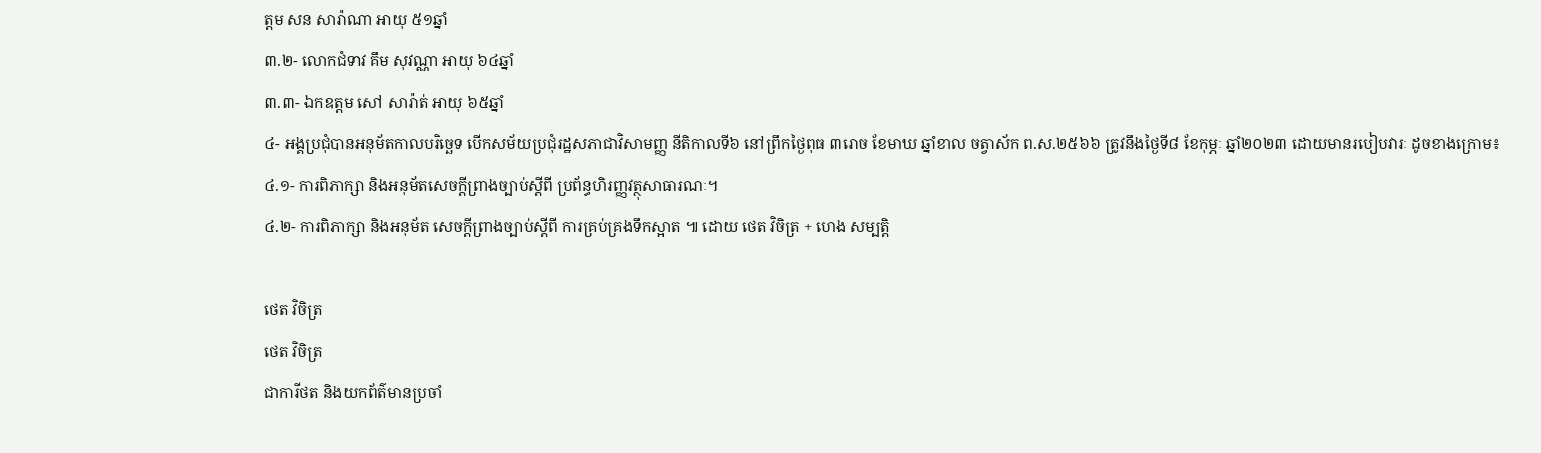ត្តម សន សារ៉ាណា អាយុ ៥១ឆ្នាំ
៣.២- លោកជំទាវ គឹម សុវណ្ណា អាយុ ៦៤ឆ្នាំ
៣.៣- ឯកឧត្តម សៅ សារ៉ាត់ អាយុ ៦៥ឆ្នាំ
៤- អង្គប្រជុំបានអនុម័តកាលបរិច្ឆេទ បើកសម័យប្រជុំរដ្ឋសភាជាវិសាមញ្ញ នីតិកាលទី៦ នៅព្រឹកថ្ងៃពុធ ៣រោច ខែមាឃ ឆ្នាំខាល ចត្វាស័ក ព.ស.២៥៦៦ ត្រូវនឹងថ្ងៃទី៨ ខែកុម្ភៈ ឆ្នាំ២០២៣ ដោយមានរបៀបវារៈ ដូចខាងក្រោម៖
៤.១- ការពិភាក្សា និងអនុម័តសេចក្តីព្រាងច្បាប់ស្តីពី ប្រព័ន្ធហិរញ្ញវត្ថុសាធារណៈ។
៤.២- ការពិភាក្សា និងអនុម័ត សេចក្តីព្រាងច្បាប់ស្តីពី ការគ្រប់គ្រងទឹកស្អាត ៕ ដោយ ថេត វិចិត្រ + ហេង សម្បត្តិ

ថេត វិចិត្រ
ថេត វិចិត្រ
ជាការីថត និងយកព័ត៌មានប្រចាំ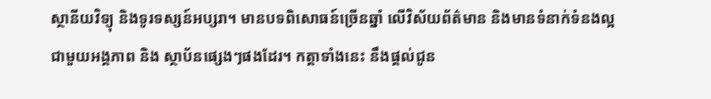ស្ថានីយវិទ្យុ និងទូរទស្សន៍អប្សរា។ មានបទពិសោធន៍ច្រើនឆ្នាំ លើវិស័យព័ត៌មាន និងមានទំនាក់ទំនងល្អជាមួយអង្គភាព និង ស្ថាប័នផ្សេងៗផងដែរ។ កត្តាទាំងនេះ នឹងផ្ដល់ជូន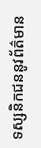ទស្សនិកជននូវព័ត៌មាន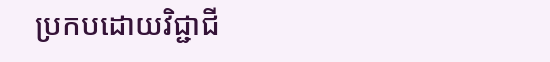ប្រកបដោយវិជ្ជាជី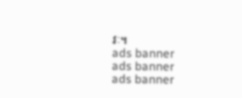វៈ។
ads banner
ads banner
ads banner